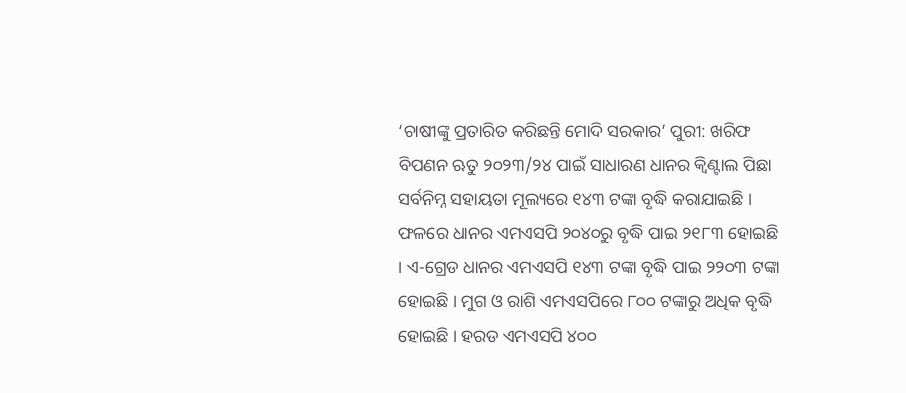‘ଚାଷୀଙ୍କୁ ପ୍ରତାରିତ କରିଛନ୍ତି ମୋଦି ସରକାର’ ପୁରୀ: ଖରିଫ ବିପଣନ ଋତୁ ୨୦୨୩/୨୪ ପାଇଁ ସାଧାରଣ ଧାନର କ୍ବିଣ୍ଟାଲ ପିଛା ସର୍ବନିମ୍ନ ସହାୟତା ମୂଲ୍ୟରେ ୧୪୩ ଟଙ୍କା ବୃଦ୍ଧି କରାଯାଇଛି । ଫଳରେ ଧାନର ଏମଏସପି ୨୦୪୦ରୁ ବୃଦ୍ଧି ପାଇ ୨୧୮୩ ହୋଇଛି । ଏ-ଗ୍ରେଡ ଧାନର ଏମଏସପି ୧୪୩ ଟଙ୍କା ବୃଦ୍ଧି ପାଇ ୨୨୦୩ ଟଙ୍କା ହୋଇଛି । ମୁଗ ଓ ରାଶି ଏମଏସପିରେ ୮୦୦ ଟଙ୍କାରୁ ଅଧିକ ବୃଦ୍ଧି ହୋଇଛି । ହରଡ ଏମଏସପି ୪୦୦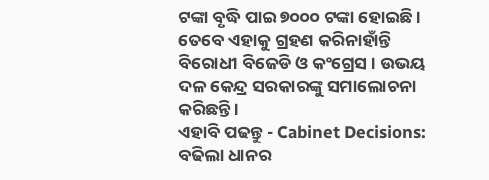ଟଙ୍କା ବୃଦ୍ଧି ପାଇ ୭୦୦୦ ଟଙ୍କା ହୋଇଛି । ତେବେ ଏହାକୁ ଗ୍ରହଣ କରିନାହାଁନ୍ତି ବିରୋଧୀ ବିଜେଡି ଓ କଂଗ୍ରେସ । ଉଭୟ ଦଳ କେନ୍ଦ୍ର ସରକାରଙ୍କୁ ସମାଲୋଚନା କରିଛନ୍ତି ।
ଏହାବି ପଢନ୍ତୁ - Cabinet Decisions: ବଢିଲା ଧାନର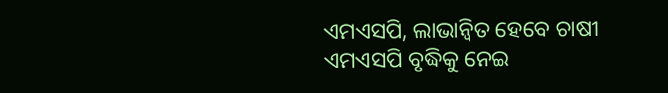ଏମଏସପି, ଲାଭାନ୍ବିତ ହେବେ ଚାଷୀ
ଏମଏସପି ବୃଦ୍ଧିକୁ ନେଇ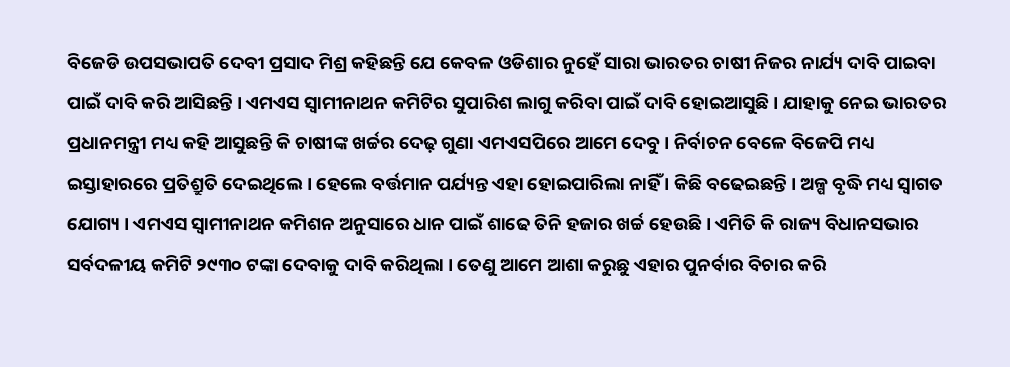ବିଜେଡି ଉପସଭାପତି ଦେବୀ ପ୍ରସାଦ ମିଶ୍ର କହିଛନ୍ତି ଯେ କେବଳ ଓଡିଶାର ନୁହେଁ ସାରା ଭାରତର ଚାଷୀ ନିଜର ନାର୍ଯ୍ୟ ଦାବି ପାଇବା ପାଇଁ ଦାବି କରି ଆସିଛନ୍ତି । ଏମଏସ ସ୍ବାମୀନାଥନ କମିଟିର ସୁପାରିଶ ଲାଗୁ କରିବା ପାଇଁ ଦାବି ହୋଇଆସୁଛି । ଯାହାକୁ ନେଇ ଭାରତର ପ୍ରଧାନମନ୍ତ୍ରୀ ମଧ୍ୟ କହି ଆସୁଛନ୍ତି କି ଚାଷୀଙ୍କ ଖର୍ଚ୍ଚର ଦେଢ଼ ଗୁଣା ଏମଏସପିରେ ଆମେ ଦେବୁ । ନିର୍ବାଚନ ବେଳେ ବିଜେପି ମଧ୍ୟ ଇସ୍ତାହାରରେ ପ୍ରତିଶ୍ରୁତି ଦେଇଥିଲେ । ହେଲେ ବର୍ତ୍ତମାନ ପର୍ଯ୍ୟନ୍ତ ଏହା ହୋଇପାରିଲା ନାହିଁ । କିଛି ବଢେଇଛନ୍ତି । ଅଳ୍ପ ବୃଦ୍ଧି ମଧ୍ୟ ସ୍ବାଗତ ଯୋଗ୍ୟ । ଏମଏସ ସ୍ବାମୀନାଥନ କମିଶନ ଅନୁସାରେ ଧାନ ପାଇଁ ଶାଢେ ତିନି ହଜାର ଖର୍ଚ୍ଚ ହେଉଛି । ଏମିତି କି ରାଜ୍ୟ ବିଧାନସଭାର ସର୍ବଦଳୀୟ କମିଟି ୨୯୩୦ ଟଙ୍କା ଦେବାକୁ ଦାବି କରିଥିଲା । ତେଣୁ ଆମେ ଆଶା କରୁଛୁ ଏହାର ପୁନର୍ବାର ବିଚାର କରି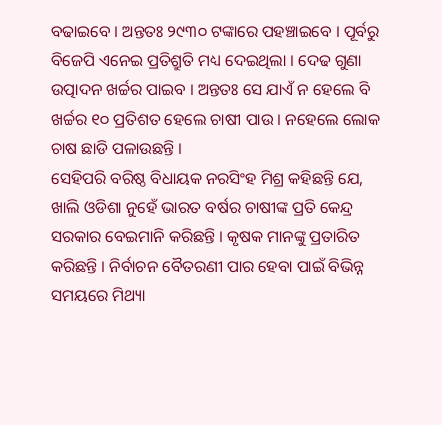ବଢାଇବେ । ଅନ୍ତତଃ ୨୯୩୦ ଟଙ୍କାରେ ପହଞ୍ଚାଇବେ । ପୂର୍ବରୁ ବିଜେପି ଏନେଇ ପ୍ରତିଶ୍ରୁତି ମଧ୍ୟ ଦେଇଥିଲା । ଦେଢ ଗୁଣା ଉତ୍ପାଦନ ଖର୍ଚ୍ଚର ପାଇବ । ଅନ୍ତତଃ ସେ ଯାଏଁ ନ ହେଲେ ବି ଖର୍ଚ୍ଚର ୧୦ ପ୍ରତିଶତ ହେଲେ ଚାଷୀ ପାଉ । ନହେଲେ ଲୋକ ଚାଷ ଛାଡି ପଳାଉଛନ୍ତି ।
ସେହିପରି ବରିଷ୍ଠ ବିଧାୟକ ନରସିଂହ ମିଶ୍ର କହିଛନ୍ତି ଯେ, ଖାଲି ଓଡିଶା ନୁହେଁ ଭାରତ ବର୍ଷର ଚାଷୀଙ୍କ ପ୍ରତି କେନ୍ଦ୍ର ସରକାର ବେଇମାନି କରିଛନ୍ତି । କୃଷକ ମାନଙ୍କୁ ପ୍ରତାରିତ କରିଛନ୍ତି । ନିର୍ବାଚନ ବୈତରଣୀ ପାର ହେବା ପାଇଁ ବିଭିନ୍ନ ସମୟରେ ମିଥ୍ୟା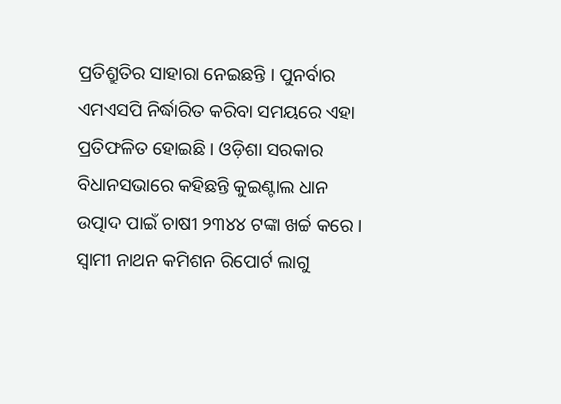ପ୍ରତିଶ୍ରୁତିର ସାହାରା ନେଇଛନ୍ତି । ପୁନର୍ବାର ଏମଏସପି ନିର୍ଦ୍ଧାରିତ କରିବା ସମୟରେ ଏହା ପ୍ରତିଫଳିତ ହୋଇଛି । ଓଡ଼ିଶା ସରକାର ବିଧାନସଭାରେ କହିଛନ୍ତି କୁଇଣ୍ଟାଲ ଧାନ ଉତ୍ପାଦ ପାଇଁ ଚାଷୀ ୨୩୪୪ ଟଙ୍କା ଖର୍ଚ୍ଚ କରେ । ସ୍ବାମୀ ନାଥନ କମିଶନ ରିପୋର୍ଟ ଲାଗୁ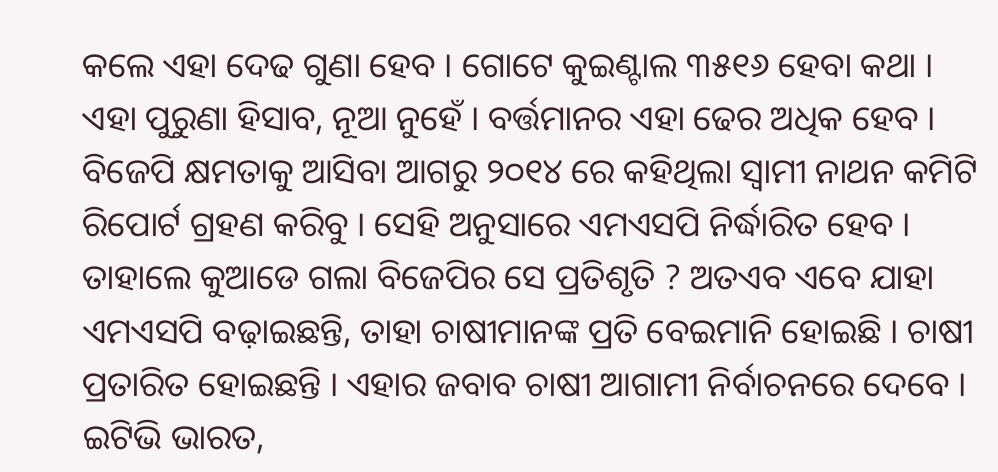କଲେ ଏହା ଦେଢ ଗୁଣା ହେବ । ଗୋଟେ କୁଇଣ୍ଟାଲ ୩୫୧୬ ହେବା କଥା । ଏହା ପୁରୁଣା ହିସାବ, ନୂଆ ନୁହେଁ । ବର୍ତ୍ତମାନର ଏହା ଢେର ଅଧିକ ହେବ । ବିଜେପି କ୍ଷମତାକୁ ଆସିବା ଆଗରୁ ୨୦୧୪ ରେ କହିଥିଲା ସ୍ବାମୀ ନାଥନ କମିଟି ରିପୋର୍ଟ ଗ୍ରହଣ କରିବୁ । ସେହି ଅନୁସାରେ ଏମଏସପି ନିର୍ଦ୍ଧାରିତ ହେବ । ତାହାଲେ କୁଆଡେ ଗଲା ବିଜେପିର ସେ ପ୍ରତିଶୃତି ? ଅତଏବ ଏବେ ଯାହା ଏମଏସପି ବଢ଼ାଇଛନ୍ତି, ତାହା ଚାଷୀମାନଙ୍କ ପ୍ରତି ବେଇମାନି ହୋଇଛି । ଚାଷୀ ପ୍ରତାରିତ ହୋଇଛନ୍ତି । ଏହାର ଜବାବ ଚାଷୀ ଆଗାମୀ ନିର୍ବାଚନରେ ଦେବେ ।
ଇଟିଭି ଭାରତ,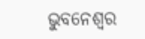ଭୁବନେଶ୍ବର